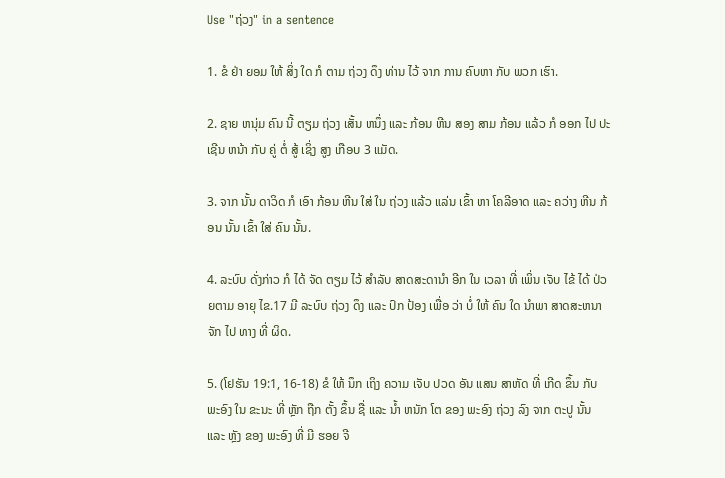Use "ຖ່ວງ" in a sentence

1. ຂໍ ຢ່າ ຍອມ ໃຫ້ ສິ່ງ ໃດ ກໍ ຕາມ ຖ່ວງ ດຶງ ທ່ານ ໄວ້ ຈາກ ການ ຄົບຫາ ກັບ ພວກ ເຮົາ.

2. ຊາຍ ຫນຸ່ມ ຄົນ ນີ້ ຕຽມ ຖ່ວງ ເສັ້ນ ຫນຶ່ງ ແລະ ກ້ອນ ຫີນ ສອງ ສາມ ກ້ອນ ແລ້ວ ກໍ ອອກ ໄປ ປະເຊີນ ຫນ້າ ກັບ ຄູ່ ຕໍ່ ສູ້ ເຊິ່ງ ສູງ ເກືອບ 3 ແມັດ.

3. ຈາກ ນັ້ນ ດາວິດ ກໍ ເອົາ ກ້ອນ ຫີນ ໃສ່ ໃນ ຖ່ວງ ແລ້ວ ແລ່ນ ເຂົ້າ ຫາ ໂຄລີອາດ ແລະ ຄວ່າງ ຫີນ ກ້ອນ ນັ້ນ ເຂົ້າ ໃສ່ ຄົນ ນັ້ນ.

4. ລະບົບ ດັ່ງກ່າວ ກໍ ໄດ້ ຈັດ ຕຽມ ໄວ້ ສໍາລັບ ສາດສະດານໍາ ອີກ ໃນ ເວລາ ທີ່ ເພິ່ນ ເຈັບ ໄຂ້ ໄດ້ ປ່ວຍຕາມ ອາຍຸ ໄຂ.17 ມີ ລະບົບ ຖ່ວງ ດຶງ ແລະ ປົກ ປ້ອງ ເພື່ອ ວ່າ ບໍ່ ໃຫ້ ຄົນ ໃດ ນໍາພາ ສາດສະຫນາ ຈັກ ໄປ ທາງ ທີ່ ຜິດ.

5. (ໂຢຮັນ 19:1, 16-18) ຂໍ ໃຫ້ ນຶກ ເຖິງ ຄວາມ ເຈັບ ປວດ ອັນ ແສນ ສາຫັດ ທີ່ ເກີດ ຂຶ້ນ ກັບ ພະອົງ ໃນ ຂະນະ ທີ່ ຫຼັກ ຖືກ ຕັ້ງ ຂຶ້ນ ຊື່ ແລະ ນໍ້າ ຫນັກ ໂຕ ຂອງ ພະອົງ ຖ່ວງ ລົງ ຈາກ ຕະປູ ນັ້ນ ແລະ ຫຼັງ ຂອງ ພະອົງ ທີ່ ມີ ຮອຍ ຈີ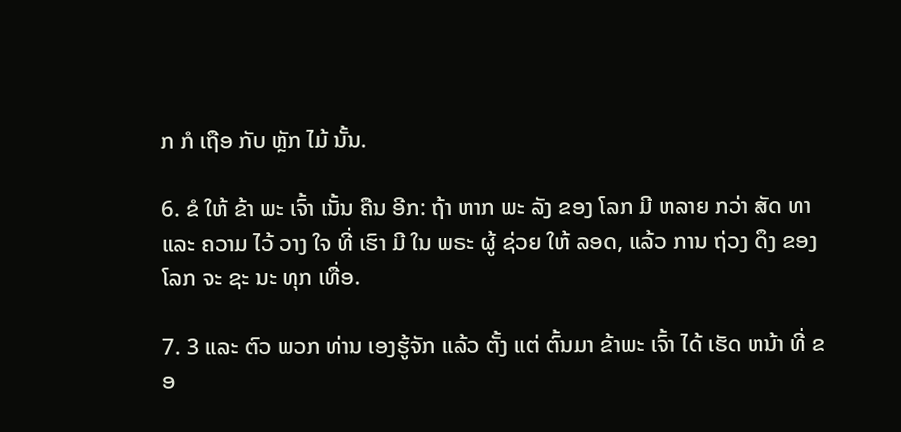ກ ກໍ ເຖືອ ກັບ ຫຼັກ ໄມ້ ນັ້ນ.

6. ຂໍ ໃຫ້ ຂ້າ ພະ ເຈົ້າ ເນັ້ນ ຄືນ ອີກ: ຖ້າ ຫາກ ພະ ລັງ ຂອງ ໂລກ ມີ ຫລາຍ ກວ່າ ສັດ ທາ ແລະ ຄວາມ ໄວ້ ວາງ ໃຈ ທີ່ ເຮົາ ມີ ໃນ ພຣະ ຜູ້ ຊ່ວຍ ໃຫ້ ລອດ, ແລ້ວ ການ ຖ່ວງ ດຶງ ຂອງ ໂລກ ຈະ ຊະ ນະ ທຸກ ເທື່ອ.

7. 3 ແລະ ຕົວ ພວກ ທ່ານ ເອງຮູ້ຈັກ ແລ້ວ ຕັ້ງ ແຕ່ ຕົ້ນມາ ຂ້າພະ ເຈົ້າ ໄດ້ ເຮັດ ຫນ້າ ທີ່ ຂອ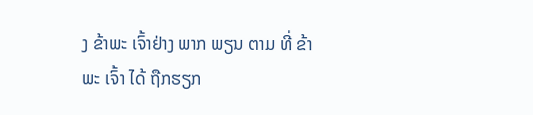ງ ຂ້າພະ ເຈົ້າຢ່າງ ພາກ ພຽນ ຕາມ ທີ່ ຂ້າພະ ເຈົ້າ ໄດ້ ຖືກຮຽກ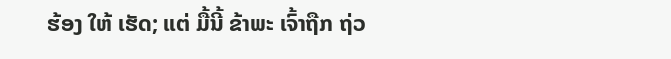ຮ້ອງ ໃຫ້ ເຮັດ; ແຕ່ ມື້ນີ້ ຂ້າພະ ເຈົ້າຖືກ ຖ່ວ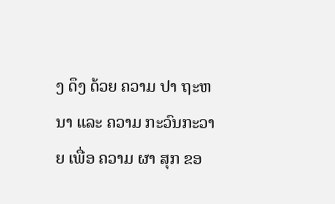ງ ດຶງ ດ້ວຍ ຄວາມ ປາ ຖະຫນາ ແລະ ຄວາມ ກະວົນກະວາຍ ເພື່ອ ຄວາມ ຜາ ສຸກ ຂອ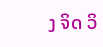ງ ຈິດ ວິ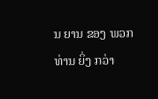ນ ຍານ ຂອງ ພວກ ທ່ານ ຍິ່ງ ກວ່າ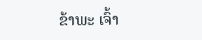ຂ້າພະ ເຈົ້າ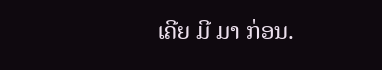ເຄີຍ ມີ ມາ ກ່ອນ.